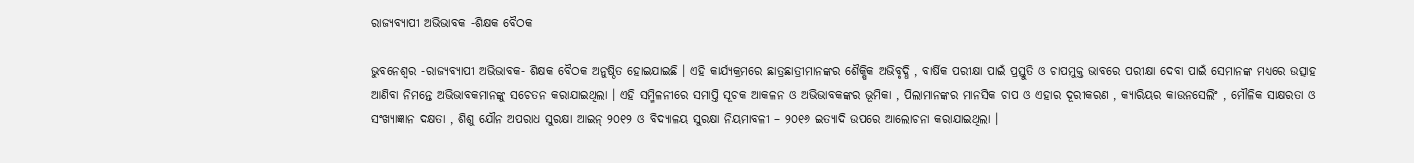ରାଜ୍ୟବ୍ୟାପୀ ଅଭିଭାବକ -ଶିକ୍ଷକ ବୈଠକ

ଭୁବନେଶ୍ୱର -ରାଜ୍ୟବ୍ୟାପୀ ଅଭିଭାବକ- ଶିକ୍ଷକ ବୈଠକ ଅନୁଷ୍ଠିତ ହୋଇଯାଇଛି । ଏହି କାର୍ଯ୍ୟକ୍ରମରେ ଛାତ୍ରଛାତ୍ରୀମାନଙ୍କର ଶୈକ୍ଷିକ ଅଭିବୃଦ୍ଧି , ବାର୍ଷିକ ପରୀକ୍ଷା ପାଇଁ ପ୍ରସ୍ତୁତି ଓ ଚାପମୁକ୍ତ ଭାବରେ ପରୀକ୍ଷା ଦେବା ପାଇଁ ସେମାନଙ୍କ ମଧ୍ୟରେ ଉତ୍ସାହ ଆଣିବା ନିମନ୍ତେ ଅଭିଭାବକମାନଙ୍କୁ ସଚେତନ କରାଯାଇଥିଲା । ଏହି ସମ୍ମିଳନୀରେ ସମାପ୍ତି ସୂଚକ ଆକଳନ ଓ ଅଭିଭାବକଙ୍କର ଭୂମିକା , ପିଲାମାନଙ୍କର ମାନସିକ ଚାପ ଓ ଏହାର ଦୂରୀକରଣ , କ୍ୟାରିୟର କାଉନସେଲିଂ , ମୌଳିକ ସାକ୍ଷରତା ଓ ସଂଖ୍ୟାଜ୍ଞାନ ଦକ୍ଷତା , ଶିଶୁ ଯୌନ ଅପରାଧ ସୁରକ୍ଷା ଆଇନ୍ ୨୦୧୨ ଓ ବିଦ୍ୟାଳୟ ସୁରକ୍ଷା ନିୟମାବଳୀ – ୨୦୧୬ ଇତ୍ୟାଦି ଉପରେ ଆଲୋଚନା କରାଯାଇଥିଲା ।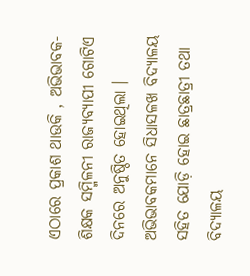ଏଠାରେ ପ୍ରକାଶ ଥାଉକି , ଅଭିଭାବକ- ଶିକ୍ଷକ ସମ୍ମିଳନୀ ରାଜ୍ୟବ୍ୟାପୀ ଗୋଟିଏ ଦିନରେ ଅନୁଷ୍ଠିତ ହୋଇଥିଲା । ଅଭିଭାବକମାନେ ସିଧାସଳଖ ବିଦ୍ୟାଳୟ ସହିତ ଯୋଡ଼ି ହୋଇ ଛାତ୍ରଛାତ୍ରୀ ତଥା ବିଦ୍ୟାଳୟ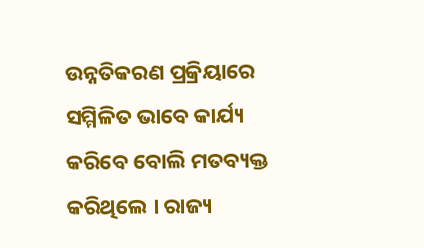ଉନ୍ନତିକରଣ ପ୍ରକ୍ରିୟାରେ ସମ୍ମିଳିତ ଭାବେ କାର୍ଯ୍ୟ କରିବେ ବୋଲି ମତବ୍ୟକ୍ତ କରିଥିଲେ । ରାଜ୍ୟ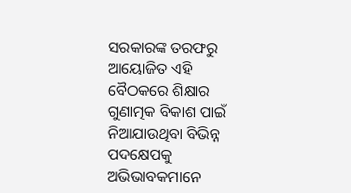ସରକାରଙ୍କ ତରଫରୁ ଆୟୋଜିତ ଏହି ବୈଠକରେ ଶିକ୍ଷାର ଗୁଣାତ୍ମକ ବିକାଶ ପାଇଁ ନିଆଯାଉଥିବା ବିଭିନ୍ନ ପଦକ୍ଷେପକୁ ଅଭିଭାବକମାନେ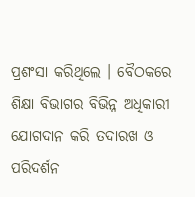ପ୍ରଶଂସା କରିଥିଲେ । ବୈଠକରେ ଶିକ୍ଷା ବିଭାଗର ବିଭିନ୍ନ ଅଧିକାରୀ ଯୋଗଦାନ କରି ତଦାରଖ ଓ ପରିଦର୍ଶନ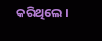କରିଥିଲେ ।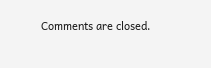Comments are closed.